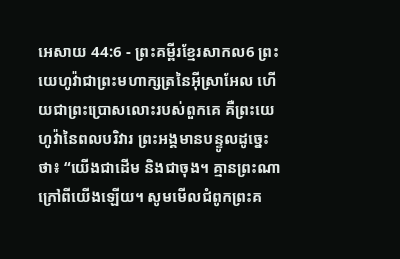អេសាយ 44:6 - ព្រះគម្ពីរខ្មែរសាកល6 ព្រះយេហូវ៉ាជាព្រះមហាក្សត្រនៃអ៊ីស្រាអែល ហើយជាព្រះប្រោសលោះរបស់ពួកគេ គឺព្រះយេហូវ៉ានៃពលបរិវារ ព្រះអង្គមានបន្ទូលដូច្នេះថា៖ “យើងជាដើម និងជាចុង។ គ្មានព្រះណាក្រៅពីយើងឡើយ។ សូមមើលជំពូកព្រះគ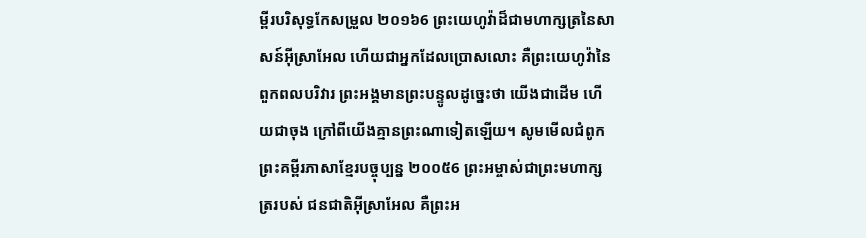ម្ពីរបរិសុទ្ធកែសម្រួល ២០១៦6 ព្រះយេហូវ៉ាដ៏ជាមហាក្សត្រនៃសាសន៍អ៊ីស្រាអែល ហើយជាអ្នកដែលប្រោសលោះ គឺព្រះយេហូវ៉ានៃពួកពលបរិវារ ព្រះអង្គមានព្រះបន្ទូលដូច្នេះថា យើងជាដើម ហើយជាចុង ក្រៅពីយើងគ្មានព្រះណាទៀតឡើយ។ សូមមើលជំពូកព្រះគម្ពីរភាសាខ្មែរបច្ចុប្បន្ន ២០០៥6 ព្រះអម្ចាស់ជាព្រះមហាក្សត្ររបស់ ជនជាតិអ៊ីស្រាអែល គឺព្រះអ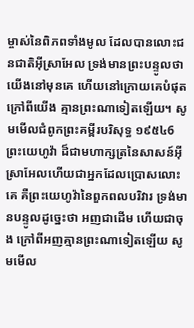ម្ចាស់នៃពិភពទាំងមូល ដែលបានលោះជនជាតិអ៊ីស្រាអែល ទ្រង់មានព្រះបន្ទូលថា យើងនៅមុនគេ ហើយនៅក្រោយគេបំផុត ក្រៅពីយើង គ្មានព្រះណាទៀតឡើយ។ សូមមើលជំពូកព្រះគម្ពីរបរិសុទ្ធ ១៩៥៤6 ព្រះយេហូវ៉ា ដ៏ជាមហាក្សត្រនៃសាសន៍អ៊ីស្រាអែលហើយជាអ្នកដែលប្រោសលោះគេ គឺព្រះយេហូវ៉ានៃពួកពលបរិវារ ទ្រង់មានបន្ទូលដូច្នេះថា អញជាដើម ហើយជាចុង ក្រៅពីអញគ្មានព្រះណាទៀតឡើយ សូមមើល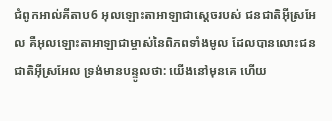ជំពូកអាល់គីតាប6 អុលឡោះតាអាឡាជាស្តេចរបស់ ជនជាតិអ៊ីស្រអែល គឺអុលឡោះតាអាឡាជាម្ចាស់នៃពិភពទាំងមូល ដែលបានលោះជនជាតិអ៊ីស្រអែល ទ្រង់មានបន្ទូលថា: យើងនៅមុនគេ ហើយ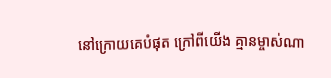នៅក្រោយគេបំផុត ក្រៅពីយើង គ្មានម្ចាស់ណា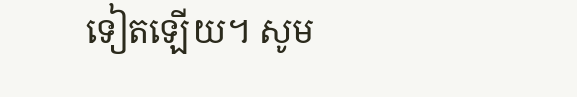ទៀតឡើយ។ សូម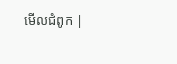មើលជំពូក |